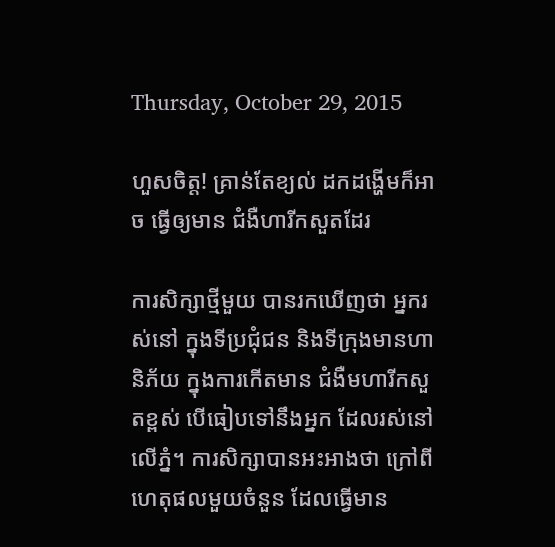Thursday, October 29, 2015

ហួសចិត្ត! គ្រាន់តែខ្យល់ ដកដង្ហើមក៏អាច ធ្វើឲ្យមាន ជំងឺហារីកសួតដែរ

ការសិក្សាថ្មីមួយ បានរកឃើញថា អ្នករស់នៅ ក្នុងទីប្រជុំជន និងទីក្រុងមានហានិភ័យ ក្នុងការកើតមាន ជំងឺមហារីកសួតខ្ពស់ បើធៀបទៅនឹងអ្នក ដែលរស់នៅលើភ្នំ។ ការសិក្សាបានអះអាងថា ក្រៅពីហេតុផលមួយចំនួន ដែលធ្វើមាន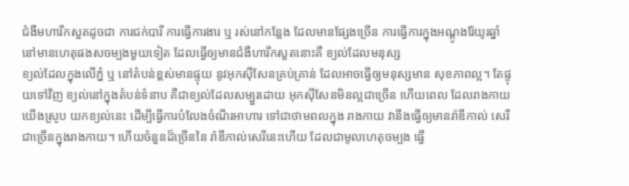ជំងឺមហារីកសួតដូចជា ការជក់បារី ការធ្វើការងារ ឬ រស់នៅកន្លែង ដែលមានផ្សែងច្រើន ការធ្វើការក្នុងអណ្តូងរ៉ែយូរឆ្នាំ នៅមានហេតុផងសចម្បងមួយទៀត ដែលធ្វើឲ្យមានជំងឺហារីកសួតនោះគឺ ខ្យល់ដែលមនុស្ស
ខ្យល់ដែលក្នុងលើភ្នំ ឬ នៅតំបន់ខ្ពស់មានផ្ទុយ នូវអុកស៊ីសែនគ្រប់គ្រាន់ ដែលអាចធ្វើឲ្យមនុស្សមាន សុខភាពល្អ។ តែផ្ទុយទៅវិញ ខ្យល់នៅក្នុងតំបន់ទំនាប គឺជាខ្យល់ដែលសម្បួរដោយ អុកស៊ីសែនមិនល្អជាច្រើន ហើយពេល ដែលរាងកាយយើងស្រូប យកខ្យល់នេះ ដើម្បីធ្វើការបំលែងចំណីរអាហារ ទៅជាថាមពលក្នុង រាងកាយ វានឹងធ្វើឲ្យមានរ៉ាឌីកាល់ សេរីជាច្រើនក្នុងរាងកាយ។ ហើយចំនួនដ៏ច្រើននៃ រ៉ាឌីកាល់សេរីនេះហើយ ដែលជាមូលហេតុចម្បង ធ្វើ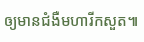ឲ្យមានជំងឺមហារីកសួត៕